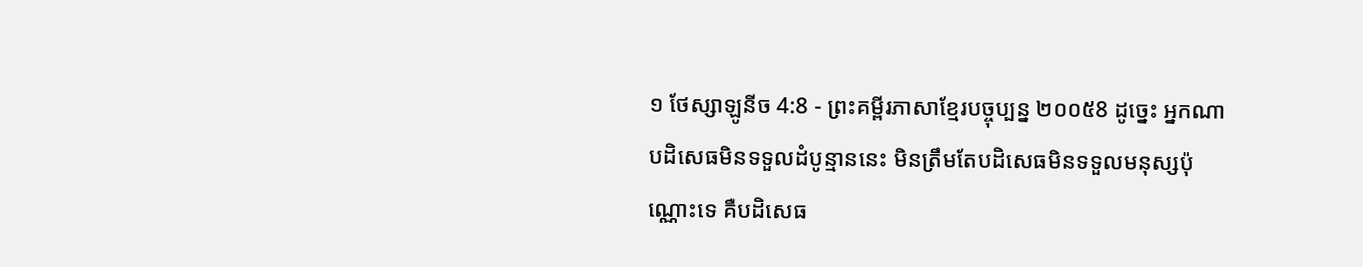១ ថែស្សាឡូនីច 4:8 - ព្រះគម្ពីរភាសាខ្មែរបច្ចុប្បន្ន ២០០៥8 ដូច្នេះ អ្នកណាបដិសេធមិនទទួលដំបូន្មាននេះ មិនត្រឹមតែបដិសេធមិនទទួលមនុស្សប៉ុណ្ណោះទេ គឺបដិសេធ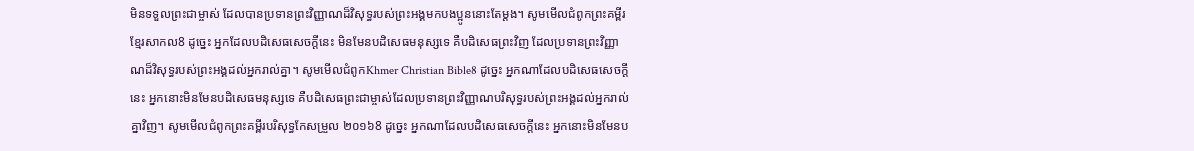មិនទទួលព្រះជាម្ចាស់ ដែលបានប្រទានព្រះវិញ្ញាណដ៏វិសុទ្ធរបស់ព្រះអង្គមកបងប្អូននោះតែម្ដង។ សូមមើលជំពូកព្រះគម្ពីរខ្មែរសាកល8 ដូច្នេះ អ្នកដែលបដិសេធសេចក្ដីនេះ មិនមែនបដិសេធមនុស្សទេ គឺបដិសេធព្រះវិញ ដែលប្រទានព្រះវិញ្ញាណដ៏វិសុទ្ធរបស់ព្រះអង្គដល់អ្នករាល់គ្នា។ សូមមើលជំពូកKhmer Christian Bible8 ដូច្នេះ អ្នកណាដែលបដិសេធសេចក្ដីនេះ អ្នកនោះមិនមែនបដិសេធមនុស្សទេ គឺបដិសេធព្រះជាម្ចាស់ដែលប្រទានព្រះវិញ្ញាណបរិសុទ្ធរបស់ព្រះអង្គដល់អ្នករាល់គ្នាវិញ។ សូមមើលជំពូកព្រះគម្ពីរបរិសុទ្ធកែសម្រួល ២០១៦8 ដូច្នេះ អ្នកណាដែលបដិសេធសេចក្តីនេះ អ្នកនោះមិនមែនប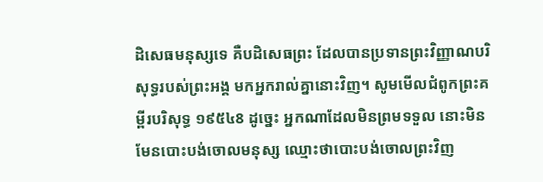ដិសេធមនុស្សទេ គឺបដិសេធព្រះ ដែលបានប្រទានព្រះវិញ្ញាណបរិសុទ្ធរបស់ព្រះអង្គ មកអ្នករាល់គ្នានោះវិញ។ សូមមើលជំពូកព្រះគម្ពីរបរិសុទ្ធ ១៩៥៤8 ដូច្នេះ អ្នកណាដែលមិនព្រមទទួល នោះមិនមែនបោះបង់ចោលមនុស្ស ឈ្មោះថាបោះបង់ចោលព្រះវិញ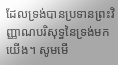ដែលទ្រង់បានប្រទានព្រះវិញ្ញាណបរិសុទ្ធនៃទ្រង់មកយើង។ សូមមើ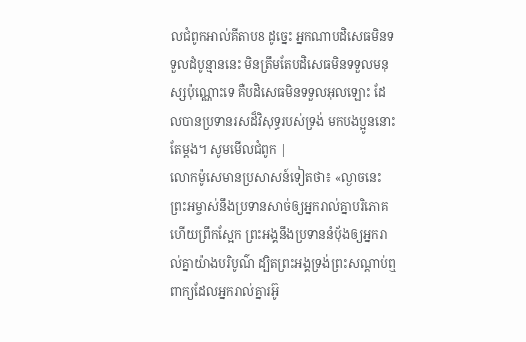លជំពូកអាល់គីតាប8 ដូច្នេះ អ្នកណាបដិសេធមិនទទួលដំបូន្មាននេះ មិនត្រឹមតែបដិសេធមិនទទួលមនុស្សប៉ុណ្ណោះទេ គឺបដិសេធមិនទទួលអុលឡោះ ដែលបានប្រទានរសដ៏វិសុទ្ធរបស់ទ្រង់ មកបងប្អូននោះតែម្ដង។ សូមមើលជំពូក |
លោកម៉ូសេមានប្រសាសន៍ទៀតថា៖ «ល្ងាចនេះ ព្រះអម្ចាស់នឹងប្រទានសាច់ឲ្យអ្នករាល់គ្នាបរិភោគ ហើយព្រឹកស្អែក ព្រះអង្គនឹងប្រទាននំប៉័ងឲ្យអ្នករាល់គ្នាយ៉ាងបរិបូណ៌ ដ្បិតព្រះអង្គទ្រង់ព្រះសណ្ដាប់ឮពាក្យដែលអ្នករាល់គ្នារអ៊ូ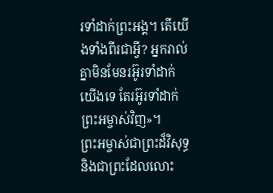រទាំដាក់ព្រះអង្គ។ តើយើងទាំងពីរជាអ្វី? អ្នករាល់គ្នាមិនមែនរអ៊ូរទាំដាក់យើងទេ តែរអ៊ូរទាំដាក់ព្រះអម្ចាស់វិញ»។
ព្រះអម្ចាស់ជាព្រះដ៏វិសុទ្ធ និងជាព្រះដែលលោះ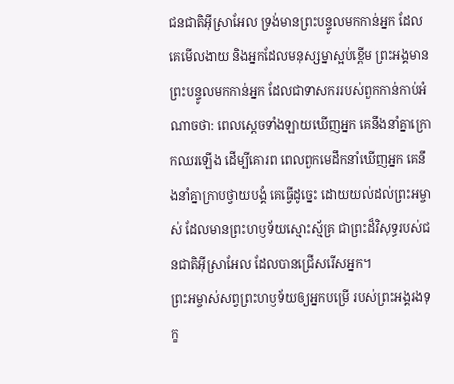ជនជាតិអ៊ីស្រាអែល ទ្រង់មានព្រះបន្ទូលមកកាន់អ្នក ដែលគេមើលងាយ និងអ្នកដែលមនុស្សម្នាស្អប់ខ្ពើម ព្រះអង្គមានព្រះបន្ទូលមកកាន់អ្នក ដែលជាទាសកររបស់ពួកកាន់កាប់អំណាចថា: ពេលស្ដេចទាំងឡាយឃើញអ្នក គេនឹងនាំគ្នាក្រោកឈរឡើង ដើម្បីគោរព ពេលពួកមេដឹកនាំឃើញអ្នក គេនឹងនាំគ្នាក្រាបថ្វាយបង្គំ គេធ្វើដូច្នេះ ដោយយល់ដល់ព្រះអម្ចាស់ ដែលមានព្រះហឫទ័យស្មោះស្ម័គ្រ ជាព្រះដ៏វិសុទ្ធរបស់ជនជាតិអ៊ីស្រាអែល ដែលបានជ្រើសរើសអ្នក។
ព្រះអម្ចាស់សព្វព្រះហឫទ័យឲ្យអ្នកបម្រើ របស់ព្រះអង្គរងទុក្ខ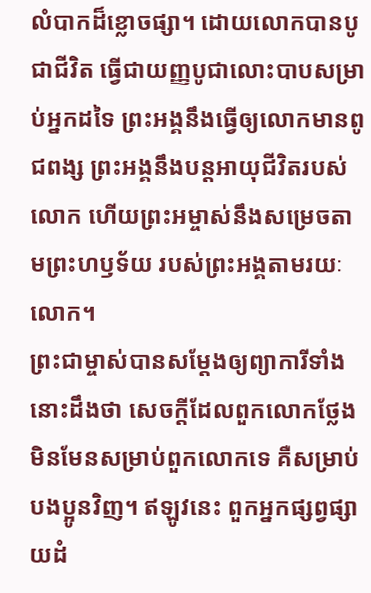លំបាកដ៏ខ្លោចផ្សា។ ដោយលោកបានបូជាជីវិត ធ្វើជាយញ្ញបូជាលោះបាបសម្រាប់អ្នកដទៃ ព្រះអង្គនឹងធ្វើឲ្យលោកមានពូជពង្ស ព្រះអង្គនឹងបន្តអាយុជីវិតរបស់លោក ហើយព្រះអម្ចាស់នឹងសម្រេចតាមព្រះហឫទ័យ របស់ព្រះអង្គតាមរយៈលោក។
ព្រះជាម្ចាស់បានសម្តែងឲ្យព្យាការីទាំងនោះដឹងថា សេចក្ដីដែលពួកលោកថ្លែងមិនមែនសម្រាប់ពួកលោកទេ គឺសម្រាប់បងប្អូនវិញ។ ឥឡូវនេះ ពួកអ្នកផ្សព្វផ្សាយដំ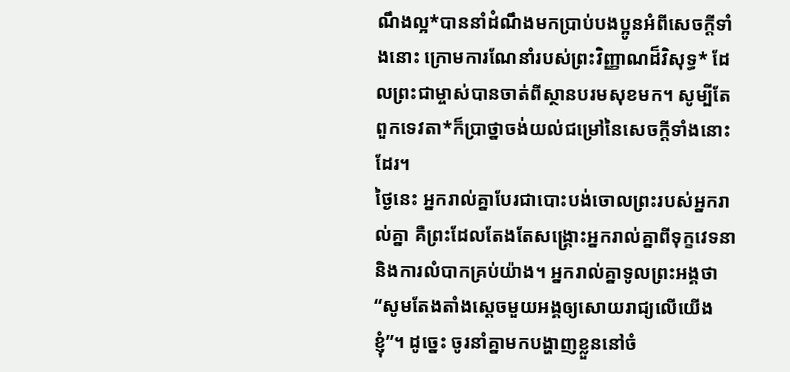ណឹងល្អ*បាននាំដំណឹងមកប្រាប់បងប្អូនអំពីសេចក្ដីទាំងនោះ ក្រោមការណែនាំរបស់ព្រះវិញ្ញាណដ៏វិសុទ្ធ* ដែលព្រះជាម្ចាស់បានចាត់ពីស្ថានបរមសុខមក។ សូម្បីតែពួកទេវតា*ក៏ប្រាថ្នាចង់យល់ជម្រៅនៃសេចក្ដីទាំងនោះដែរ។
ថ្ងៃនេះ អ្នករាល់គ្នាបែរជាបោះបង់ចោលព្រះរបស់អ្នករាល់គ្នា គឺព្រះដែលតែងតែសង្គ្រោះអ្នករាល់គ្នាពីទុក្ខវេទនា និងការលំបាកគ្រប់យ៉ាង។ អ្នករាល់គ្នាទូលព្រះអង្គថា “សូមតែងតាំងស្ដេចមួយអង្គឲ្យសោយរាជ្យលើយើងខ្ញុំ”។ ដូច្នេះ ចូរនាំគ្នាមកបង្ហាញខ្លួននៅចំ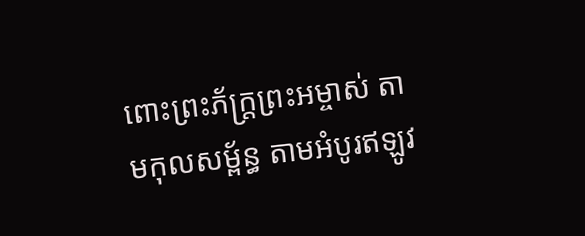ពោះព្រះភ័ក្ត្រព្រះអម្ចាស់ តាមកុលសម្ព័ន្ធ តាមអំបូរឥឡូវ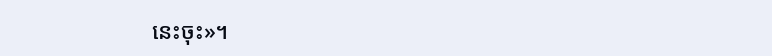នេះចុះ»។